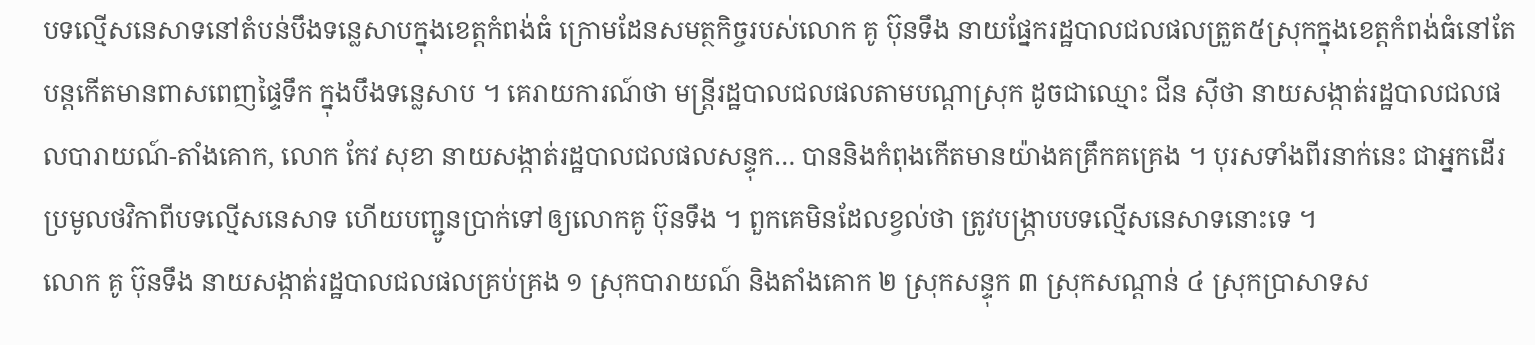បទល្មើសនេសាទនៅតំបន់បឹងទន្លេសាបក្នុងខេត្តកំពង់ធំ ក្រោមដែនសមត្ថកិច្ចរបស់លោក គូ ប៊ុនទឹង នាយផ្នែករដ្ឋបាលជលផលត្រួត៥ស្រុកក្នុងខេត្តកំពង់ធំនៅតែបន្តកើតមានពាសពេញផ្ទៃទឹក ក្នុងបឹងទន្លេសាប ។ គេរាយការណ៍ថា មន្ត្រីរដ្ឋបាលជលផលតាមបណ្តាស្រុក ដូចជាឈ្មោះ ជីន ស៊ីថា នាយសង្កាត់រដ្ឋបាលជលផលបារាយណ៍-តាំងគោក, លោក កែវ សុខា នាយសង្កាត់រដ្ឋបាលជលផលសន្ទុក… បាននិងកំពុងកើតមានយ៉ាងគគ្រឹកគគ្រេង ។ បុរសទាំងពីរនាក់នេះ ជាអ្នកដើរប្រមូលថវិកាពីបទល្មើសនេសាទ ហើយបញ្ជូនប្រាក់ទៅឲ្យលោកគូ ប៊ុនទឹង ។ ពួកគេមិនដែលខ្វល់ថា ត្រូវបង្ក្រាបបទល្មើសនេសាទនោះទេ ។
លោក គូ ប៊ុនទឹង នាយសង្កាត់រដ្ឋបាលជលផលគ្រប់គ្រង ១ ស្រុកបារាយណ៍ និងតាំងគោក ២ ស្រុកសន្ទុក ៣ ស្រុកសណ្តាន់ ៤ ស្រុកប្រាសាទស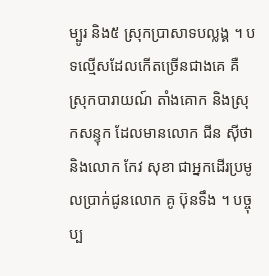ម្បូរ និង៥ ស្រុកប្រាសាទបល្លង្គ ។ បទល្មើសដែលកើតច្រើនជាងគេ គឺស្រុកបារាយណ៍ តាំងគោក និងស្រុកសន្ទុក ដែលមានលោក ជីន ស៊ីថា និងលោក កែវ សុខា ជាអ្នកដើរប្រមូលប្រាក់ជូនលោក គូ ប៊ុនទឹង ។ បច្ចុប្ប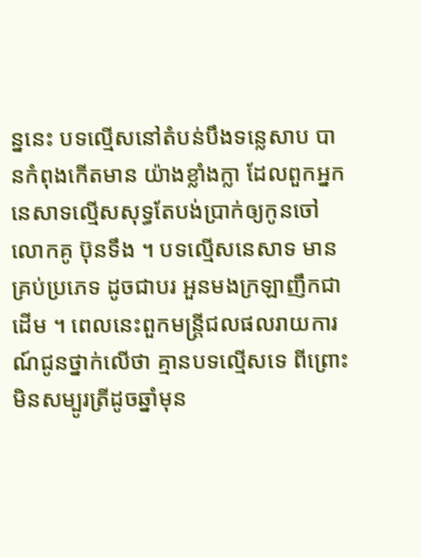ន្ននេះ បទល្មើសនៅតំបន់បឹងទន្លេសាប បានកំពុងកើតមាន យ៉ាងខ្លាំងក្លា ដែលពួកអ្នកនេសាទល្មើសសុទ្ធតែបង់ប្រាក់ឲ្យកូនចៅ លោកគូ ប៊ុនទឹង ។ បទល្មើសនេសាទ មានគ្រប់ប្រភេទ ដូចជាបរ អួនមងក្រឡាញឹកជាដើម ។ ពេលនេះពួកមន្ត្រីជលផលរាយការណ៍ជូនថ្នាក់លើថា គ្មានបទល្មើសទេ ពីព្រោះមិនសម្បូរត្រីដូចឆ្នាំមុន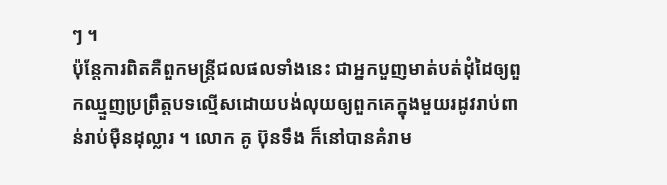ៗ ។
ប៉ុន្តែការពិតគឺពួកមន្ត្រីជលផលទាំងនេះ ជាអ្នកបួញមាត់បត់ដុំដៃឲ្យពួកឈ្មួញប្រព្រឹត្តបទល្មើសដោយបង់លុយឲ្យពួកគេក្នុងមួយរដូវរាប់ពាន់រាប់ម៉ឺនដុល្លារ ។ លោក គូ ប៊ុនទឹង ក៏នៅបានគំរាម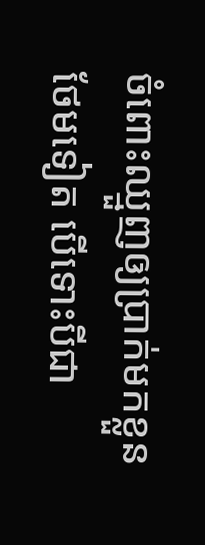ចំពោះឈ្មួញឲ្យប្រាក់មកខ្លួនថែមទៀត បើទោះបីជា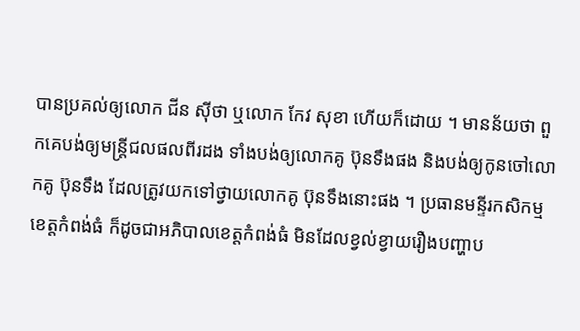បានប្រគល់ឲ្យលោក ជីន ស៊ីថា ឬលោក កែវ សុខា ហើយក៏ដោយ ។ មានន័យថា ពួកគេបង់ឲ្យមន្ត្រីជលផលពីរដង ទាំងបង់ឲ្យលោកគូ ប៊ុនទឹងផង និងបង់ឲ្យកូនចៅលោកគូ ប៊ុនទឹង ដែលត្រូវយកទៅថ្វាយលោកគូ ប៊ុនទឹងនោះផង ។ ប្រធានមន្ទីរកសិកម្មខេត្តកំពង់ធំ ក៏ដូចជាអភិបាលខេត្តកំពង់ធំ មិនដែលខ្វល់ខ្វាយរឿងបញ្ហាប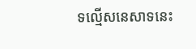ទល្មើសនេសាទនេះ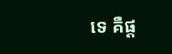ទេ គឺផ្ត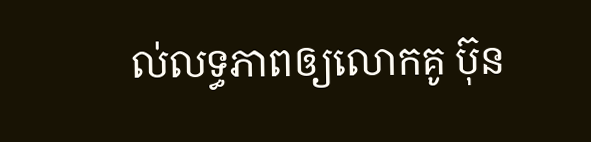ល់លទ្ធភាពឲ្យលោកគូ ប៊ុន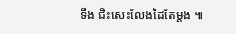ទឹង ជិះសេះលែងដៃតែម្តង ៕